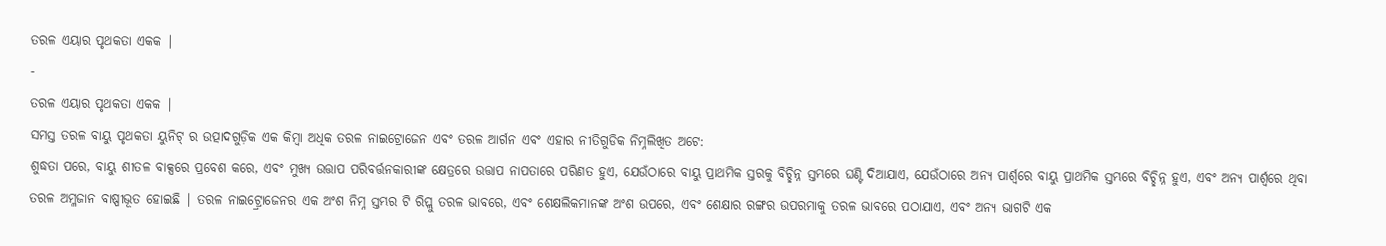ତରଳ ଏୟାର ପୃଥକତା ଏକକ |
-
ତରଳ ଏୟାର ପୃଥକତା ଏକକ |
ସମସ୍ତ ତରଳ ବାୟୁ ପୃଥକତା ୟୁନିଟ୍ ର ଉତ୍ପାଦଗୁଡ଼ିକ ଏକ କିମ୍ବା ଅଧିକ ତରଳ ନାଇଟ୍ରୋଜେନ ଏବଂ ତରଳ ଆର୍ଗନ ଏବଂ ଏହାର ନୀତିଗୁଡିକ ନିମ୍ନଲିଖିତ ଅଟେ:
ଶୁଦ୍ଧତା ପରେ, ବାୟୁ ଶୀତଳ ବାକ୍ସରେ ପ୍ରବେଶ କରେ, ଏବଂ ମୁଖ୍ୟ ଉତ୍ତାପ ପରିବର୍ତ୍ତନକାରୀଙ୍କ କ୍ଷେତ୍ରରେ ଉତ୍ତାପ ନାପତାରେ ପରିଣତ ହୁଏ, ଯେଉଁଠାରେ ବାୟୁ ପ୍ରାଥମିକ ସ୍ତରକୁ ବିଚ୍ଛିନ୍ନ ସ୍ତମ୍ଭରେ ଘଣ୍ଟି ଦିଆଯାଏ, ଯେଉଁଠାରେ ଅନ୍ୟ ପାର୍ଶ୍ୱରେ ବାୟୁ ପ୍ରାଥମିକ ସ୍ତମ୍ଭରେ ବିଚ୍ଛିନ୍ନ ହୁଏ, ଏବଂ ଅନ୍ୟ ପାର୍ଶ୍ୱରେ ଥିବା ତରଳ ଅମ୍ଳଜାନ ବାଷ୍ପୀଭୂତ ହୋଇଛି | ତରଳ ନାଇଟ୍ର୍ରୋଜେନର ଏକ ଅଂଶ ନିମ୍ନ ସ୍ତମ୍ଭର ଟି ରିପ୍ଲୁ ତରଳ ଭାବରେ, ଏବଂ ଶେକ୍ଷଲିକମାନଙ୍କ ଅଂଶ ଉପରେ, ଏବଂ ଶେକ୍ଷାର ରଙ୍ଗର ଉପରମାକୁ ତରଳ ଭାବରେ ପଠାଯାଏ, ଏବଂ ଅନ୍ୟ ଭାଗଟି ଏକ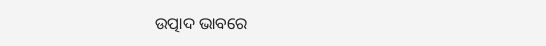ଉତ୍ପାଦ ଭାବରେ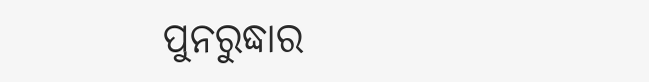ପୁନରୁଦ୍ଧାର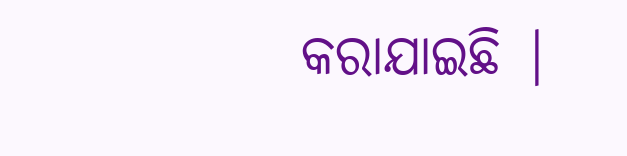କରାଯାଇଛି |